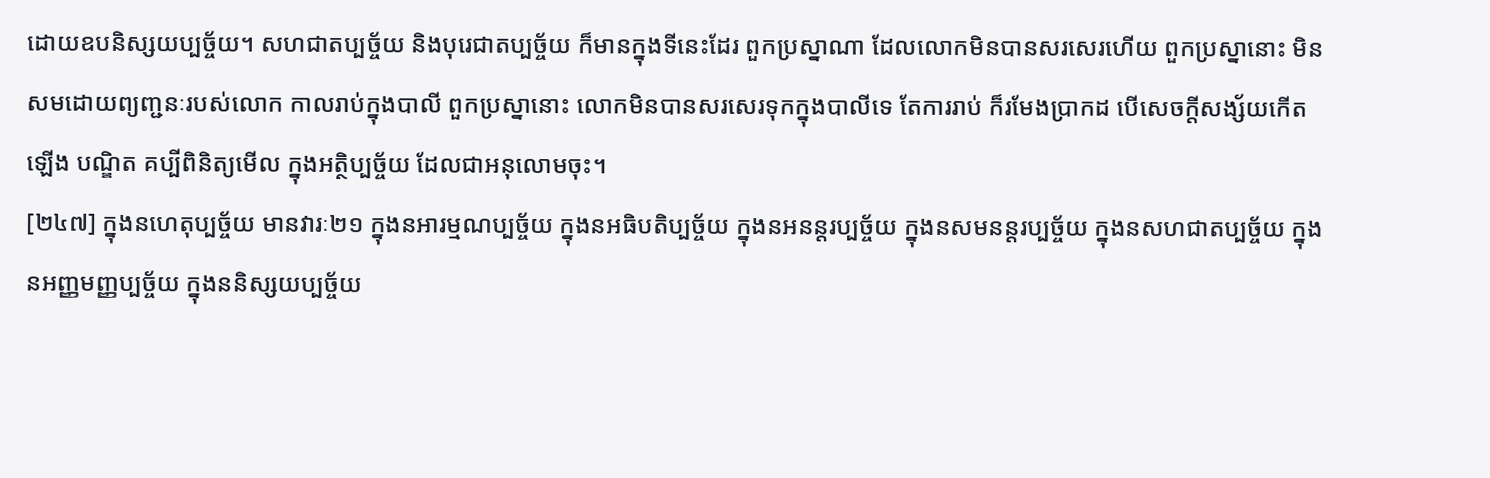ដោយឧបនិស្សយប្បច្ច័យ។ សហជាតប្បច្ច័យ និងបុរេជាតប្បច្ច័យ ក៏មានក្នុងទីនេះដែរ ពួកប្រស្នាណា ដែលលោកមិនបានសរសេរហើយ ពួកប្រស្នានោះ មិនសមដោយព្យញ្ជនៈរបស់លោក កាលរាប់ក្នុងបាលី ពួកប្រស្នានោះ លោកមិនបានសរសេរទុកក្នុងបាលីទេ តែការរាប់ ក៏រមែងប្រាកដ បើសេចក្តីសង្ស័យកើតឡើង បណ្ឌិត គប្បីពិនិត្យមើល ក្នុងអត្ថិប្បច្ច័យ ដែលជាអនុលោមចុះ។
[២៤៧] ក្នុងនហេតុប្បច្ច័យ មានវារៈ២១ ក្នុងនអារម្មណប្បច្ច័យ ក្នុងនអធិបតិប្បច្ច័យ ក្នុងនអនន្តរប្បច្ច័យ ក្នុងនសមនន្តរប្បច្ច័យ ក្នុងនសហជាតប្បច្ច័យ ក្នុងនអញ្ញមញ្ញប្បច្ច័យ ក្នុងននិស្សយប្បច្ច័យ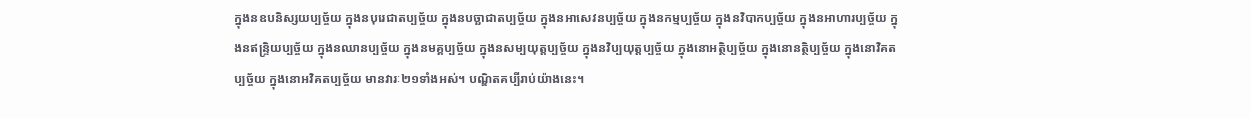ក្នុងនឧបនិស្សយប្បច្ច័យ ក្នុងនបុរេជាតប្បច្ច័យ ក្នុងនបច្ឆាជាតប្បច្ច័យ ក្នុងនអាសេវនប្បច្ច័យ ក្នុងនកម្មប្បច្ច័យ ក្នុងនវិបាកប្បច្ច័យ ក្នុងនអាហារប្បច្ច័យ ក្នុងនឥន្ទ្រិយប្បច្ច័យ ក្នុងនឈានប្បច្ច័យ ក្នុងនមគ្គប្បច្ច័យ ក្នុងនសម្បយុត្តប្បច្ច័យ ក្នុងនវិប្បយុត្តប្បច្ច័យ ក្នុងនោអត្ថិប្បច្ច័យ ក្នុងនោនត្ថិប្បច្ច័យ ក្នុងនោវិគតប្បច្ច័យ ក្នុងនោអវិគតប្បច្ច័យ មានវារៈ២១ទាំងអស់។ បណ្ឌិតគប្បីរាប់យ៉ាងនេះ។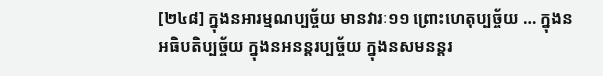[២៤៨] ក្នុងនអារម្មណប្បច្ច័យ មានវារៈ១១ ព្រោះហេតុប្បច្ច័យ … ក្នុងនអធិបតិប្បច្ច័យ ក្នុងនអនន្តរប្បច្ច័យ ក្នុងនសមនន្តរ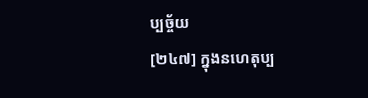ប្បច្ច័យ
[២៤៧] ក្នុងនហេតុប្ប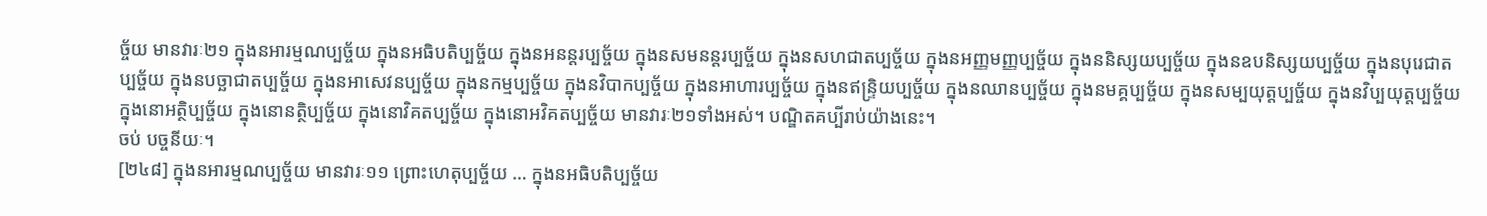ច្ច័យ មានវារៈ២១ ក្នុងនអារម្មណប្បច្ច័យ ក្នុងនអធិបតិប្បច្ច័យ ក្នុងនអនន្តរប្បច្ច័យ ក្នុងនសមនន្តរប្បច្ច័យ ក្នុងនសហជាតប្បច្ច័យ ក្នុងនអញ្ញមញ្ញប្បច្ច័យ ក្នុងននិស្សយប្បច្ច័យ ក្នុងនឧបនិស្សយប្បច្ច័យ ក្នុងនបុរេជាតប្បច្ច័យ ក្នុងនបច្ឆាជាតប្បច្ច័យ ក្នុងនអាសេវនប្បច្ច័យ ក្នុងនកម្មប្បច្ច័យ ក្នុងនវិបាកប្បច្ច័យ ក្នុងនអាហារប្បច្ច័យ ក្នុងនឥន្ទ្រិយប្បច្ច័យ ក្នុងនឈានប្បច្ច័យ ក្នុងនមគ្គប្បច្ច័យ ក្នុងនសម្បយុត្តប្បច្ច័យ ក្នុងនវិប្បយុត្តប្បច្ច័យ ក្នុងនោអត្ថិប្បច្ច័យ ក្នុងនោនត្ថិប្បច្ច័យ ក្នុងនោវិគតប្បច្ច័យ ក្នុងនោអវិគតប្បច្ច័យ មានវារៈ២១ទាំងអស់។ បណ្ឌិតគប្បីរាប់យ៉ាងនេះ។
ចប់ បច្ចនីយៈ។
[២៤៨] ក្នុងនអារម្មណប្បច្ច័យ មានវារៈ១១ ព្រោះហេតុប្បច្ច័យ … ក្នុងនអធិបតិប្បច្ច័យ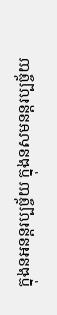ក្នុងនអនន្តរប្បច្ច័យ ក្នុងនសមនន្តរប្បច្ច័យ